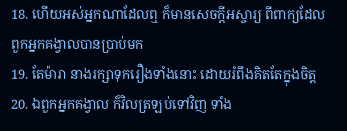18. ហើយអស់អ្នកណាដែលឮ ក៏មានសេចក្ដីអស្ចារ្យ ពីពាក្យដែលពួកអ្នកគង្វាលបានប្រាប់មក
19. តែម៉ារា នាងរក្សាទុករឿងទាំងនោះ ដោយរំពឹងគិតតែក្នុងចិត្ត
20. ឯពួកអ្នកគង្វាល ក៏វិលត្រឡប់ទៅវិញ ទាំង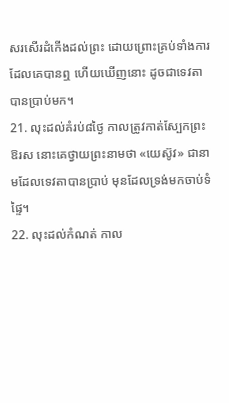សរសើរដំកើងដល់ព្រះ ដោយព្រោះគ្រប់ទាំងការ ដែលគេបានឮ ហើយឃើញនោះ ដូចជាទេវតាបានប្រាប់មក។
21. លុះដល់គំរប់៨ថ្ងៃ កាលត្រូវកាត់ស្បែកព្រះឱរស នោះគេថ្វាយព្រះនាមថា «យេស៊ូវ» ជានាមដែលទេវតាបានប្រាប់ មុនដែលទ្រង់មកចាប់ទំផ្ទៃ។
22. លុះដល់កំណត់ កាល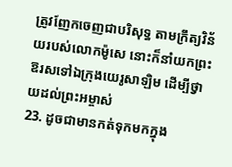ត្រូវញែកចេញជាបរិសុទ្ធ តាមក្រឹត្យវិន័យរបស់លោកម៉ូសេ នោះក៏នាំយកព្រះឱរសទៅឯក្រុងយេរូសាឡិម ដើម្បីថ្វាយដល់ព្រះអម្ចាស់
23. ដូចជាមានកត់ទុកមកក្នុង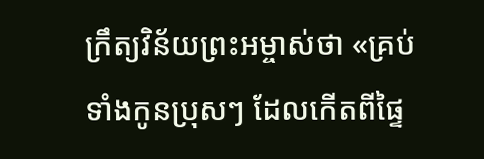ក្រឹត្យវិន័យព្រះអម្ចាស់ថា «គ្រប់ទាំងកូនប្រុសៗ ដែលកើតពីផ្ទៃ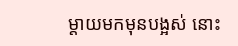ម្តាយមកមុនបង្អស់ នោះ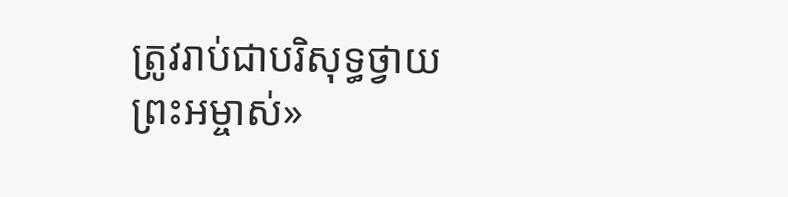ត្រូវរាប់ជាបរិសុទ្ធថ្វាយព្រះអម្ចាស់»